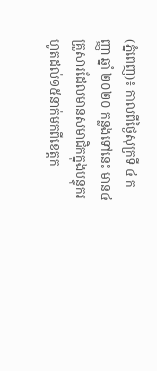(ភ្នំពេញ)៖ កាលពីថ្ងៃសុក្រទី ៤ កញ្ញា ឆ្នាំ ២០២០ កន្លងទៅនេះ មាន៤គ្រួសារដែលមានសមាជិកក្នុងបន្ទុករហូតដល់១៥នាក់មកពីខេត្តក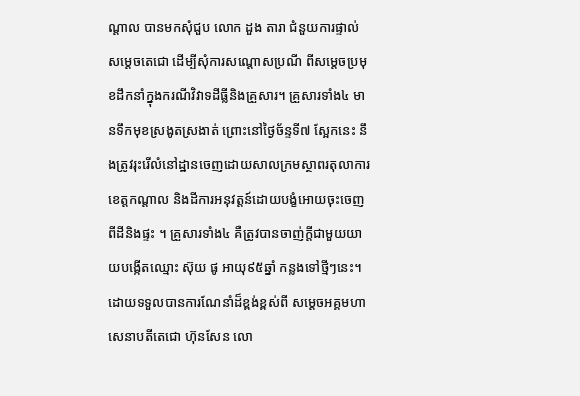ណ្តាល បានមកសុំជួប លោក ដួង តារា ជំនួយការផ្ទាល់សម្តេចតេជោ ដើម្បីសុំការសណ្តោសប្រណី ពីសម្តេចប្រមុខដឹកនាំក្នុងករណីវិវាទដីធ្លីនិងគ្រួសារ។ គ្រួសារទាំង៤ មានទឹកមុខស្រងូតស្រងាត់ ព្រោះនៅថ្ងៃច័ន្ទទី៧ ស្អែកនេះ នឹងត្រូវរុះរើលំនៅដ្ឋានចេញដោយសាលក្រមស្ថាពរតុលាការខេត្តកណ្តាល និងដីការអនុវត្តន៍ដោយបង្ខំអោយចុះចេញពីដីនិងផ្ទះ ។ គ្រួសារទាំង៤ គឺត្រូវបានចាញ់ក្តីជាមួយយាយបង្កើតឈ្មោះ ស៊ុយ ផូ អាយុ៩៥ឆ្នាំ កន្លងទៅថ្មីៗនេះ។
ដោយទទួលបានការណែនាំដ៏ខ្ពង់ខ្ពស់ពី សម្តេចអគ្គមហាសេនាបតីតេជោ ហ៊ុនសែន លោ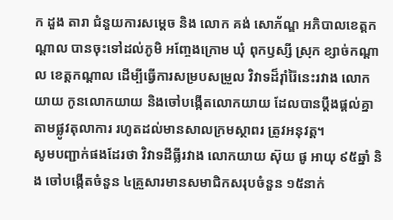ក ដួង តារា ជំនួយការសម្តេច និង លោក គង់ សោភ័ណ្ឌ អភិបាលខេត្តកណ្តាល បានចុះទៅដល់ភូមិ អញ្ចែងក្រោម ឃុំ ពុកឫស្សី ស្រុក ខ្សាច់កណ្តាល ខេត្តកណ្តាល ដើម្បីធ្វើការសម្របសម្រួល វិវាទដ៏រ៉ាំរ៉ៃនេះរវាង លោកយាយ កូនលោកយាយ និងចៅបង្កើតលោកយាយ ដែលបានប្តឹងផ្តល់គ្នាតាមផ្លូវតុលាការ រហូតដល់មានសាលក្រមស្ថាពរ ត្រូវអនុវត្ត។
សូមបញ្ជាក់ផងដែរថា វិវាទដីធ្លីរវាង លោកយាយ ស៊ុយ ផូ អាយុ ៩៥ឆ្នាំ និង ចៅបង្កើតចំនួន ៤គ្រួសារមានសមាជិកសរុបចំនួន ១៥នាក់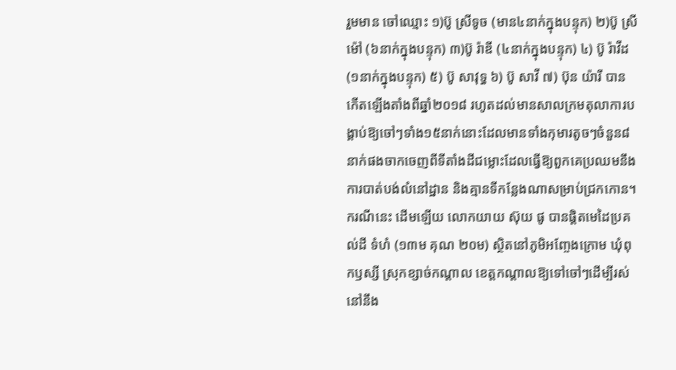រួមមាន ចៅឈ្មោះ ១)ប៊ូ ស្រីទូច (មាន៤នាក់ក្នុងបន្ទុក) ២)ប៊ូ ស្រីម៉ៅ (៦នាក់ក្នុងបន្ទុក) ៣)ប៊ូ រ៉ាឌី (៤នាក់ក្នុងបន្ទុក) ៤) ប៊ូ រ៉ាវីដ (១នាក់ក្នុងបន្ទុក) ៥) ប៊ូ សាវុទ្ធ ៦) ប៊ូ សាវី ៧) ប៊ុន យ៉ារី បានកើតឡើងតាំងពីឆ្នាំ២០១៨ រហូតដល់មានសាលក្រមតុលាការបង្គាប់ឱ្យចៅៗទាំង១៥នាក់នោះដែលមានទាំងកុមារតូចៗចំនួន៨នាក់ផងចាកចេញពីទីតាំងដីជម្លោះដែលធ្វើឱ្យពួកគេប្រឈមនឹងការបាត់បង់លំនៅដ្ឋាន និងគ្មានទីកន្លែងណាសម្រាប់ជ្រកកោន។
ករណីនេះ ដើមឡើយ លោកយាយ ស៊ុយ ផូ បានផ្តិតមេដៃប្រគល់ដី ទំហំ (១៣ម គុណ ២០ម) ស្ថិតនៅភូមិអញ្ចែងក្រោម ឃុំពុកឫស្សី ស្រុកខ្សាច់កណ្តាល ខេត្តកណ្តាលឱ្យទៅចៅៗដើម្បីរស់នៅនឹង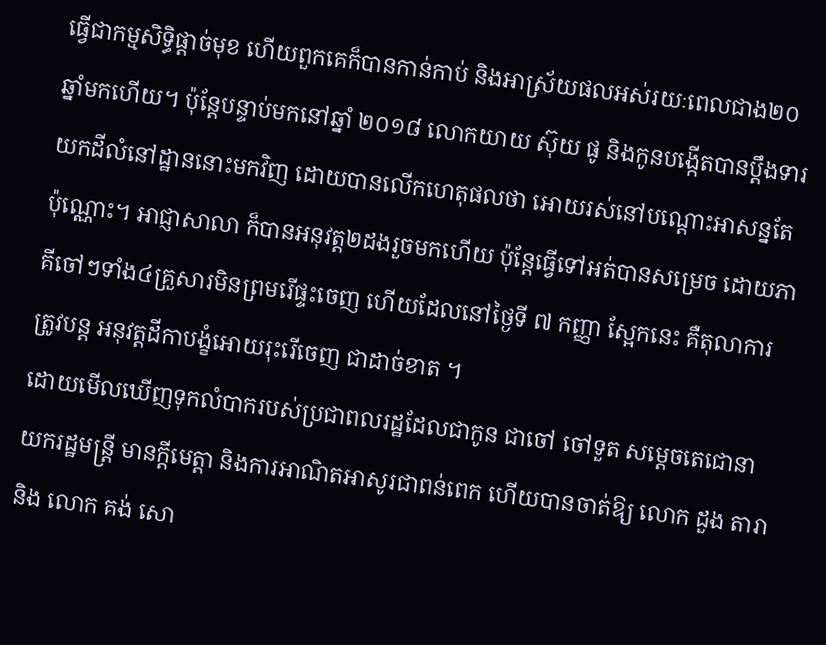ធ្វើជាកម្មសិទ្ធិផ្តាច់មុខ ហើយពួកគេក៏បានកាន់កាប់ និងអាស្រ័យផលអស់រយៈពេលជាង២០ឆ្នាំមកហើយ។ ប៉ុន្តែបន្ទាប់មកនៅឆ្នាំ ២០១៨ លោកយាយ ស៊ុយ ផូ និងកូនបង្កើតបានប្តឹងទារយកដីលំនៅដ្ឋាននោះមកវិញ ដោយបានលើកហេតុផលថា អោយរស់នៅបណ្តោះអាសន្នតែប៉ុណ្ណោះ។ អាជ្ញាសាលា ក៏បានអនុវត្ត២ដងរួចមកហើយ ប៉ុន្តែធ្វើទៅអត់បានសម្រេច ដោយភាគីចៅៗទាំង៤គ្រួសារមិនព្រមរើផ្ទះចេញ ហើយដែលនៅថ្ងៃទី ៧ កញ្ញា ស្អែកនេះ គឺតុលាការត្រូវបន្ត អនុវត្តដីកាបង្ខំអោយរុះរើចេញ ជាដាច់ខាត ។
ដោយមើលឃើញទុកលំបាករបស់ប្រជាពលរដ្ឋដែលជាកូន ជាចៅ ចៅទួត សម្តេចតេជោនាយករដ្ឋមន្រ្តី មានក្តីមេត្តា និងការអាណិតអាសូរជាពន់ពេក ហើយបានចាត់ឱ្យ លោក ដួង តារា និង លោក គង់ សោ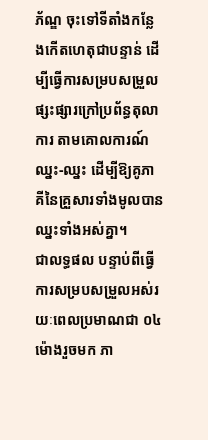ភ័ណ្ឌ ចុះទៅទីតាំងកន្លែងកើតហេតុជាបន្ទាន់ ដើម្បីធ្វើការសម្របសម្រួលផ្សះផ្សារក្រៅប្រព័ន្ធតុលាការ តាមគោលការណ៍ឈ្នះ-ឈ្នះ ដើម្បីឱ្យគូភាគីនៃគ្រួសារទាំងមូលបានឈ្នះទាំងអស់គ្នា។
ជាលទ្ធផល បន្ទាប់ពីធ្វើការសម្របសម្រួលអស់រយៈពេលប្រមាណជា ០៤ម៉ោងរួចមក ភា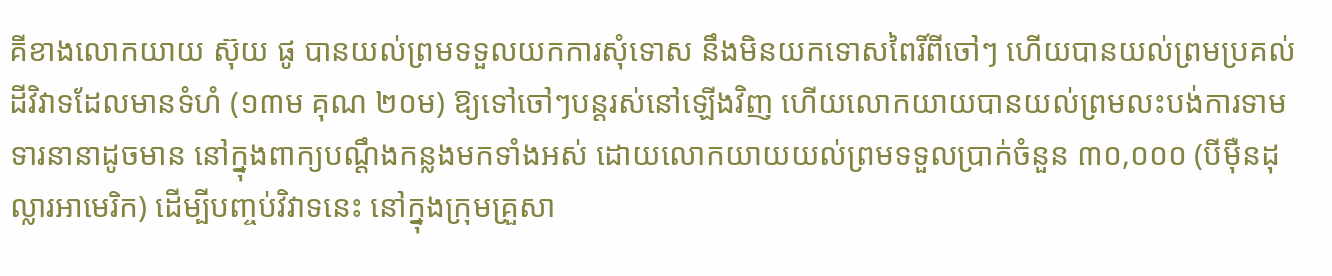គីខាងលោកយាយ ស៊ុយ ផូ បានយល់ព្រមទទួលយកការសុំទោស នឹងមិនយកទោសពៃរិ៍ពីចៅៗ ហើយបានយល់ព្រមប្រគល់ដីវិវាទដែលមានទំហំ (១៣ម គុណ ២០ម) ឱ្យទៅចៅៗបន្តរស់នៅឡើងវិញ ហើយលោកយាយបានយល់ព្រមលះបង់ការទាមទារនានាដូចមាន នៅក្នុងពាក្យបណ្តឹងកន្លងមកទាំងអស់ ដោយលោកយាយយល់ព្រមទទួលប្រាក់ចំនួន ៣០,០០០ (បីម៉ឺនដុល្លារអាមេរិក) ដើម្បីបញ្ចប់វិវាទនេះ នៅក្នុងក្រុមគ្រួសា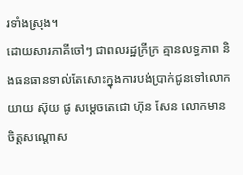រទាំងស្រុង។
ដោយសារភាគីចៅៗ ជាពលរដ្ឋក្រីក្រ គ្មានលទ្ធភាព និងធនធានទាល់តែសោះក្នុងការបង់ប្រាក់ជូនទៅលោកយាយ ស៊ុយ ផូ សម្តេចតេជោ ហ៊ុន សែន លោកមានចិត្តសណ្តោស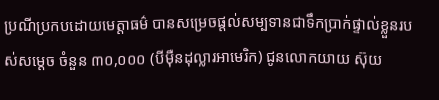ប្រណីប្រកបដោយមេត្តាធម៌ បានសម្រេចផ្តល់សម្បទានជាទឹកប្រាក់ផ្ទាល់ខ្លួនរបស់សម្តេច ចំនួន ៣០,០០០ (បីម៉ឺនដុល្លារអាមេរិក) ជូនលោកយាយ ស៊ុយ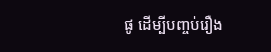ផូ ដើម្បីបញ្ចប់រឿង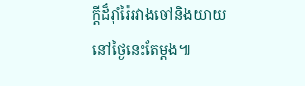ក្តីដ៏រ៉ាំរ៉ៃរវាងចៅនិងយាយនៅថ្ងៃនេះតែម្តង៕